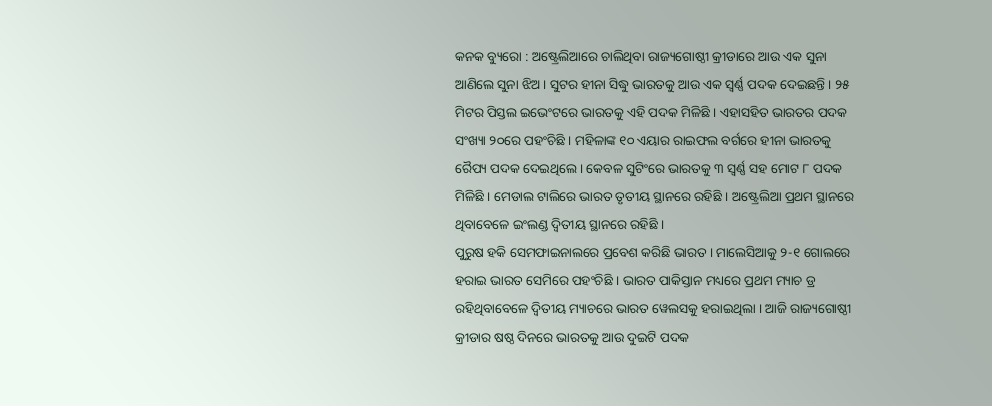କନକ ବ୍ୟୁରୋ : ଅଷ୍ଟ୍ରେଲିଆରେ ଚାଲିଥିବା ରାଜ୍ୟଗୋଷ୍ଠୀ କ୍ରୀଡାରେ ଆଉ ଏକ ସୁନା ଆଣିଲେ ସୁନା ଝିଅ । ସୁଟର ହୀନା ସିଦ୍ଧୁ ଭାରତକୁ ଆଉ ଏକ ସ୍ୱର୍ଣ୍ଣ ପଦକ ଦେଇଛନ୍ତି । ୨୫ ମିଟର ପିସ୍ତଲ ଇଭେଂଟରେ ଭାରତକୁ ଏହି ପଦକ ମିଳିଛି । ଏହାସହିତ ଭାରତର ପଦକ ସଂଖ୍ୟା ୨୦ରେ ପହଂଚିଛି । ମହିଳାଙ୍କ ୧୦ ଏୟାର ରାଇଫଲ ବର୍ଗରେ ହୀନା ଭାରତକୁ ରୈପ୍ୟ ପଦକ ଦେଇଥିଲେ । କେବଳ ସୁଟିଂରେ ଭାରତକୁ ୩ ସ୍ୱର୍ଣ୍ଣ ସହ ମୋଟ ୮ ପଦକ ମିଳିଛି । ମେଡାଲ ଟାଲିରେ ଭାରତ ତୃତୀୟ ସ୍ଥାନରେ ରହିଛି । ଅଷ୍ଟ୍ରେଲିଆ ପ୍ରଥମ ସ୍ଥାନରେ ଥିବାବେଳେ ଇଂଲଣ୍ଡ ଦ୍ୱିତୀୟ ସ୍ଥାନରେ ରହିଛି ।
ପୁରୁଷ ହକି ସେମଫାଇନାଲରେ ପ୍ରବେଶ କରିଛି ଭାରତ । ମାଲେସିଆକୁ ୨-୧ ଗୋଲରେ ହରାଇ ଭାରତ ସେମିରେ ପହଂଚିଛି । ଭାରତ ପାକିସ୍ତାନ ମଧ୍ୟରେ ପ୍ରଥମ ମ୍ୟାଚ ଡ୍ର ରହିଥିବାବେଳେ ଦ୍ୱିତୀୟ ମ୍ୟାଚରେ ଭାରତ ୱେଲସକୁ ହରାଇଥିଲା । ଆଜି ରାଜ୍ୟଗୋଷ୍ଠୀ କ୍ରୀଡାର ଷଷ୍ଠ ଦିନରେ ଭାରତକୁ ଆଉ ଦୁଇଟି ପଦକ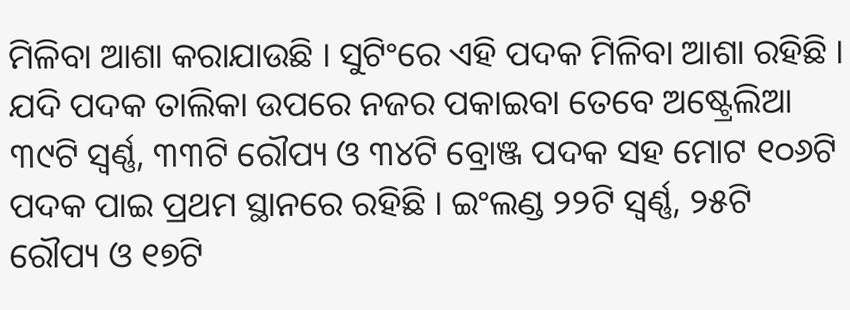ମିଳିବା ଆଶା କରାଯାଉଛି । ସୁଟିଂରେ ଏହି ପଦକ ମିଳିବା ଆଶା ରହିଛି ।
ଯଦି ପଦକ ତାଲିକା ଉପରେ ନଜର ପକାଇବା ତେବେ ଅଷ୍ଟ୍ରେଲିଆ ୩୯ଟି ସ୍ୱର୍ଣ୍ଣ, ୩୩ଟି ରୌପ୍ୟ ଓ ୩୪ଟି ବ୍ରୋଞ୍ଜ ପଦକ ସହ ମୋଟ ୧୦୬ଟି ପଦକ ପାଇ ପ୍ରଥମ ସ୍ଥାନରେ ରହିଛି । ଇଂଲଣ୍ଡ ୨୨ଟି ସ୍ୱର୍ଣ୍ଣ, ୨୫ଟି ରୌପ୍ୟ ଓ ୧୭ଟି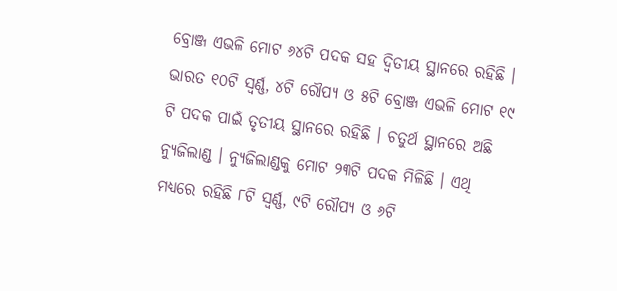ବ୍ରୋଞ୍ଜ ଏଭଳି ମୋଟ ୬୪ଟି ପଦକ ସହ ଦ୍ୱିତୀୟ ସ୍ଥାନରେ ରହିଛି । ଭାରତ ୧୦ଟି ସ୍ୱର୍ଣ୍ଣ, ୪ଟି ରୌପ୍ୟ ଓ ୫ଟି ବ୍ରୋଞ୍ଜ ଏଭଳି ମୋଟ ୧୯ ଟି ପଦକ ପାଇଁ ତୃତୀୟ ସ୍ଥାନରେ ରହିଛି । ଚତୁର୍ଥ ସ୍ଥାନରେ ଅଛି ନ୍ୟୁଜିଲାଣ୍ଡ । ନ୍ୟୁଜିଲାଣ୍ଡକୁ ମୋଟ ୨୩ଟି ପଦକ ମିଳିଛି । ଏଥି ମଧ୍ୟରେ ରହିଛି ୮ଟି ସ୍ୱର୍ଣ୍ଣ, ୯ଟି ରୌପ୍ୟ ଓ ୬ଟି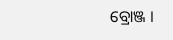ବ୍ରୋଞ୍ଜ ।